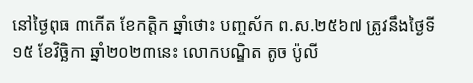នៅថ្ងៃពុធ ៣កើត ខែកត្តិក ឆ្នាំថោះ បញ្ចស័ក ព.ស.២៥៦៧ ត្រូវនឹងថ្ងៃទី១៥ ខែវិច្ឆិកា ឆ្នាំ២០២៣នេះ លោកបណ្ឌិត តូច ប៉ូលី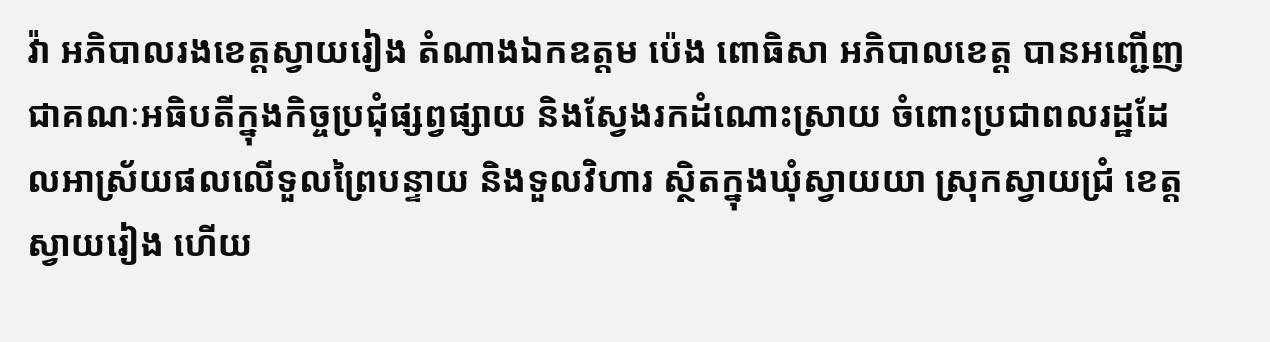វ៉ា អភិបាលរងខេត្តស្វាយរៀង តំណាងឯកឧត្តម ប៉េង ពោធិសា អភិបាលខេត្ត បានអញ្ជើញជាគណៈអធិបតីក្នុងកិច្ចប្រជុំផ្សព្វផ្សាយ និងស្វែងរកដំណោះស្រាយ ចំពោះប្រជាពលរដ្ឋដែលអាស្រ័យផលលើទួលព្រៃបន្ទាយ និងទួលវិហារ ស្ថិតក្នុងឃុំស្វាយយា ស្រុកស្វាយជ្រំ ខេត្តស្វាយរៀង ហើយ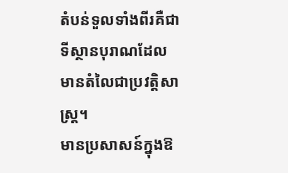តំបន់ទួលទាំងពីរគឺជាទីស្ថានបុរាណដែលមានតំលៃជាប្រវត្តិសាស្ត្រ។
មានប្រសាសន៍ក្នុងឱ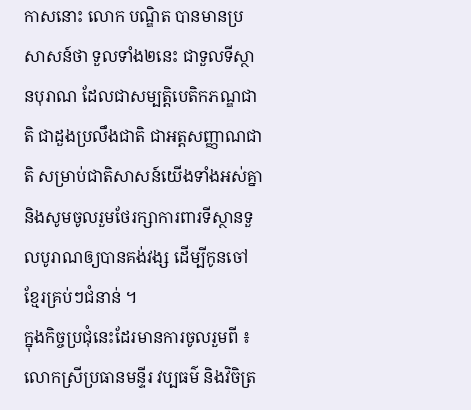កាសនោះ លោក បណ្ឌិត បានមានប្រសាសន៍ថា ទួលទាំង២នេះ ជាទួលទីស្ថានបុរាណ ដែលជាសម្បត្តិបេតិកភណ្ឌជាតិ ជាដួងប្រលឹងជាតិ ជាអត្តសញ្ញាណជាតិ សម្រាប់ជាតិសាសន៍យើងទាំងអស់គ្នា និងសូមចូលរួមថែរក្សាការពារទីស្ថានទួលបូរាណឲ្យបានគង់វង្ស ដើម្បីកូនចៅខ្មែរគ្រប់ៗជំនាន់ ។
ក្នុងកិច្ចប្រជុំនេះដែរមានការចូលរួមពី ៖ លោកស្រីប្រធានមន្ទីរ វប្បធម៌ និងវិចិត្រ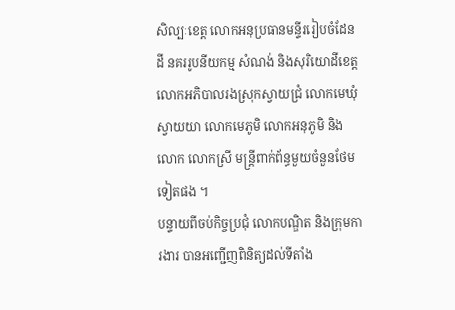សិល្បៈខេត្ត លោកអនុប្រធានមន្ទីររៀបចំដែនដី នគររូបនីយកម្ម សំណង់ និងសុរិយោដីខេត្ត លោកអភិបាលរងស្រុកស្វាយជ្រំ លោកមេឃុំស្វាយយា លោកមេភូមិ លោកអនុភូមិ និងលោក លោកស្រី មន្រ្តីពាក់ព័ន្ធមួយចំនួនថែមទៀតផង ។
បន្ទាយពីចប់កិច្ចប្រជុំ លោកបណ្ឌិត និងក្រុមការងារ បានអញ្ជើញពិនិត្យដល់ទីតាំង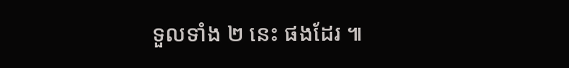ទួលទាំង ២ នេះ ផងដែរ ៕